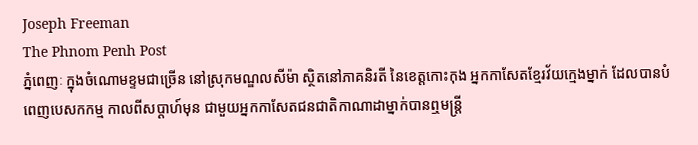Joseph Freeman
The Phnom Penh Post
ភ្នំពេញៈ ក្នុងចំណោមខ្ទមជាច្រើន នៅស្រុកមណ្ឌលសីម៉ា ស្ថិតនៅភាគនិរតី នៃខេត្តកោះកុង អ្នកកាសែតខ្មែរវ័យក្មេងម្នាក់ ដែលបានបំពេញបេសកកម្ម កាលពីសប្តាហ៍មុន ជាមួយអ្នកកាសែតជនជាតិកាណាដាម្នាក់បានឮមន្រ្តី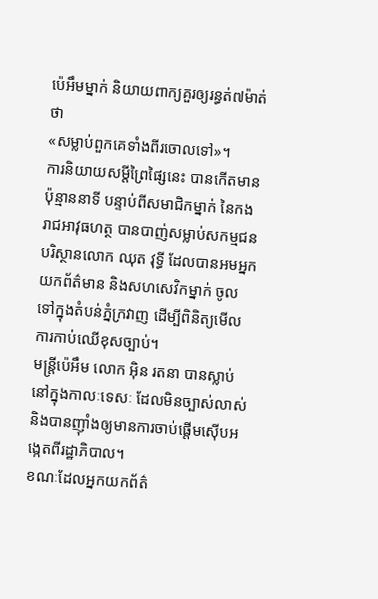ប៉េអឹមម្នាក់ និយាយពាក្យគួរឲ្យរន្ធត់៧ម៉ាត់ថា
«សម្លាប់ពួកគេទាំងពីរចោលទៅ»។
ការនិយាយសម្តីព្រៃផ្សៃនេះ បានកើតមានប៉ុន្មាននាទី បន្ទាប់ពីសមាជិកម្នាក់ នៃកងរាជអាវុធហត្ថ បានបាញ់សម្លាប់សកម្មជនបរិស្ថានលោក ឈុត វុទ្ធី ដែលបានអមអ្នកយកព័ត៌មាន និងសហសេវិកម្នាក់ ចូលទៅក្នុងតំបន់ភ្នំក្រវាញ ដើម្បីពិនិត្យមើលការកាប់ឈើខុសច្បាប់។
មន្រ្តីប៉េអឹម លោក អ៊ិន រតនា បានស្លាប់ នៅក្នុងកាលៈទេសៈ ដែលមិនច្បាស់លាស់ និងបានញ៉ាំងឲ្យមានការចាប់ផ្តើមស៊ើបអង្កេតពីរដ្ឋាភិបាល។
ខណៈដែលអ្នកយកព័ត៌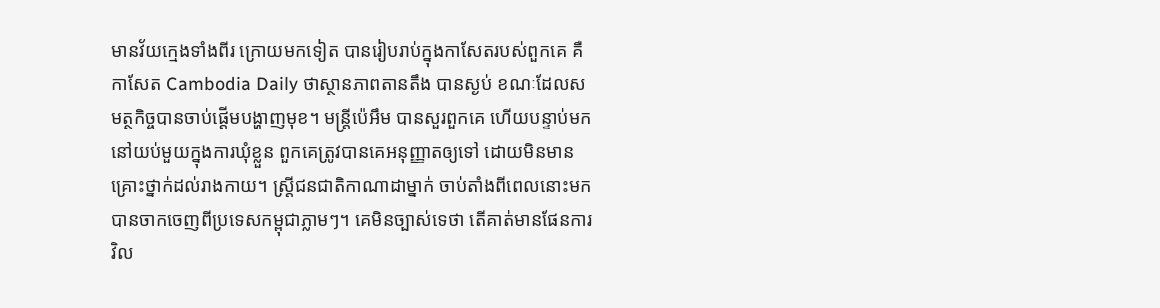មានវ័យក្មេងទាំងពីរ ក្រោយមកទៀត បានរៀបរាប់ក្នុងកាសែតរបស់ពួកគេ គឺកាសែត Cambodia Daily ថាស្ថានភាពតានតឹង បានស្ងប់ ខណៈដែលសមត្ថកិច្ចបានចាប់ផ្តើមបង្ហាញមុខ។ មន្រ្តីប៉េអឹម បានសួរពួកគេ ហើយបន្ទាប់មកនៅយប់មួយក្នុងការឃុំខ្លួន ពួកគេត្រូវបានគេអនុញ្ញាតឲ្យទៅ ដោយមិនមានគ្រោះថ្នាក់ដល់រាងកាយ។ ស្ត្រីជនជាតិកាណាដាម្នាក់ ចាប់តាំងពីពេលនោះមក បានចាកចេញពីប្រទេសកម្ពុជាភ្លាមៗ។ គេមិនច្បាស់ទេថា តើគាត់មានផែនការវិល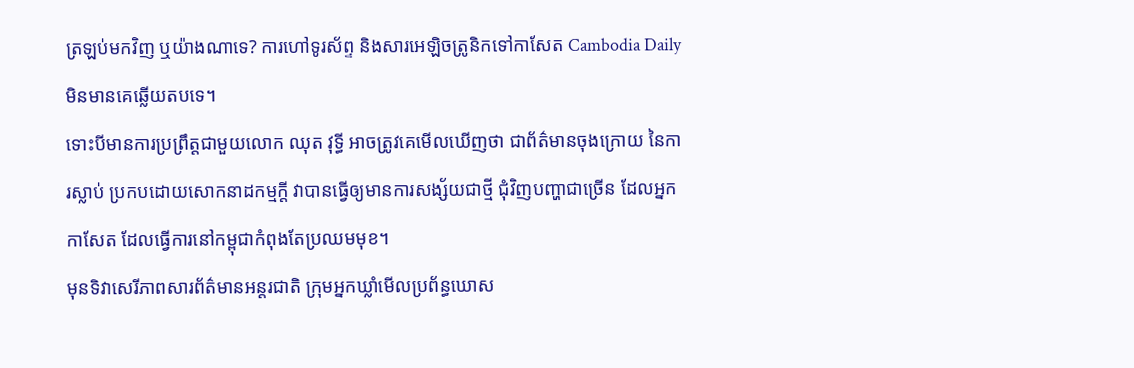ត្រឡប់មកវិញ ឬយ៉ាងណាទេ? ការហៅទូរស័ព្ទ និងសារអេឡិចត្រូនិកទៅកាសែត Cambodia Daily មិនមានគេឆ្លើយតបទេ។
ទោះបីមានការប្រព្រឹត្តជាមួយលោក ឈុត វុទ្ធី អាចត្រូវគេមើលឃើញថា ជាព័ត៌មានចុងក្រោយ នៃការស្លាប់ ប្រកបដោយសោកនាដកម្មក្តី វាបានធ្វើឲ្យមានការសង្ស័យជាថ្មី ជុំវិញបញ្ហាជាច្រើន ដែលអ្នកកាសែត ដែលធ្វើការនៅកម្ពុជាកំពុងតែប្រឈមមុខ។
មុនទិវាសេរីភាពសារព័ត៌មានអន្តរជាតិ ក្រុមអ្នកឃ្លាំមើលប្រព័ន្ធឃោស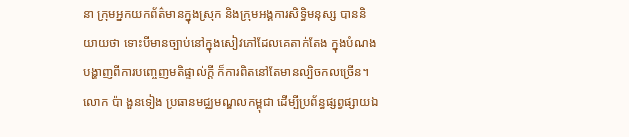នា ក្រុមអ្នកយកព័ត៌មានក្នុងស្រុក និងក្រុមអង្គការសិទ្ធិមនុស្ស បាននិយាយថា ទោះបីមានច្បាប់នៅក្នុងសៀវភៅដែលគេតាក់តែង ក្នុងបំណងបង្ហាញពីការបញ្ចេញមតិផ្ទាល់ក្តី ក៏ការពិតនៅតែមានល្បិចកលច្រើន។
លោក ប៉ា ងួនទៀង ប្រធានមជ្ឈមណ្ឌលកម្ពុជា ដើម្បីប្រព័ន្ធផ្សព្វផ្សាយឯ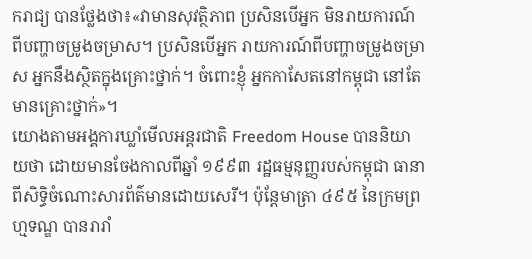ករាជ្យ បានថ្លែងថា៖«វាមានសុវត្ថិភាព ប្រសិនបើអ្នក មិនរាយការណ៍ពីបញ្ហាចម្រូងចម្រាស។ ប្រសិនបើអ្នក រាយការណ៍ពីបញ្ហាចម្រូងចម្រាស អ្នកនឹងស្ថិតក្នុងគ្រោះថ្នាក់។ ចំពោះខ្ញុំ អ្នកកាសែតនៅកម្ពុជា នៅតែមានគ្រោះថ្នាក់»។
យោងតាមអង្គការឃ្លាំមើលអន្តរជាតិ Freedom House បាននិយាយថា ដោយមានចែងកាលពីឆ្នាំ ១៩៩៣ រដ្ឋធម្មនុញ្ញរបស់កម្ពុជា ធានាពីសិទ្ធិចំណោះសារព័ត៌មានដោយសេរី។ ប៉ុន្តែមាត្រា ៤៩៥ នៃក្រមព្រហ្មទណ្ឌ បានរារាំ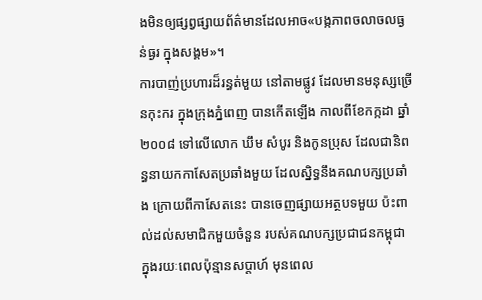ងមិនឲ្យផ្សព្វផ្សាយព័ត៌មានដែលអាច«បង្កភាពចលាចលធ្ងន់ធ្ងរ ក្នុងសង្គម»។
ការបាញ់ប្រហារដ៏រន្ធត់មួយ នៅតាមផ្លូវ ដែលមានមនុស្សច្រើនកុះករ ក្នុងក្រុងភ្នំពេញ បានកើតឡើង កាលពីខែកក្កដា ឆ្នាំ ២០០៨ ទៅលើលោក ឃឹម សំបូរ និងកូនប្រុស ដែលជានិពន្ធនាយកកាសែតប្រឆាំងមួយ ដែលស្និទ្ធនឹងគណបក្សប្រឆាំង ក្រោយពីកាសែតនេះ បានចេញផ្សាយអត្ថបទមួយ ប៉ះពាល់ដល់សមាជិកមួយចំនួន របស់គណបក្សប្រជាជនកម្ពុជា ក្នុងរយៈពេលប៉ុន្មានសប្ដាហ៍ មុនពេល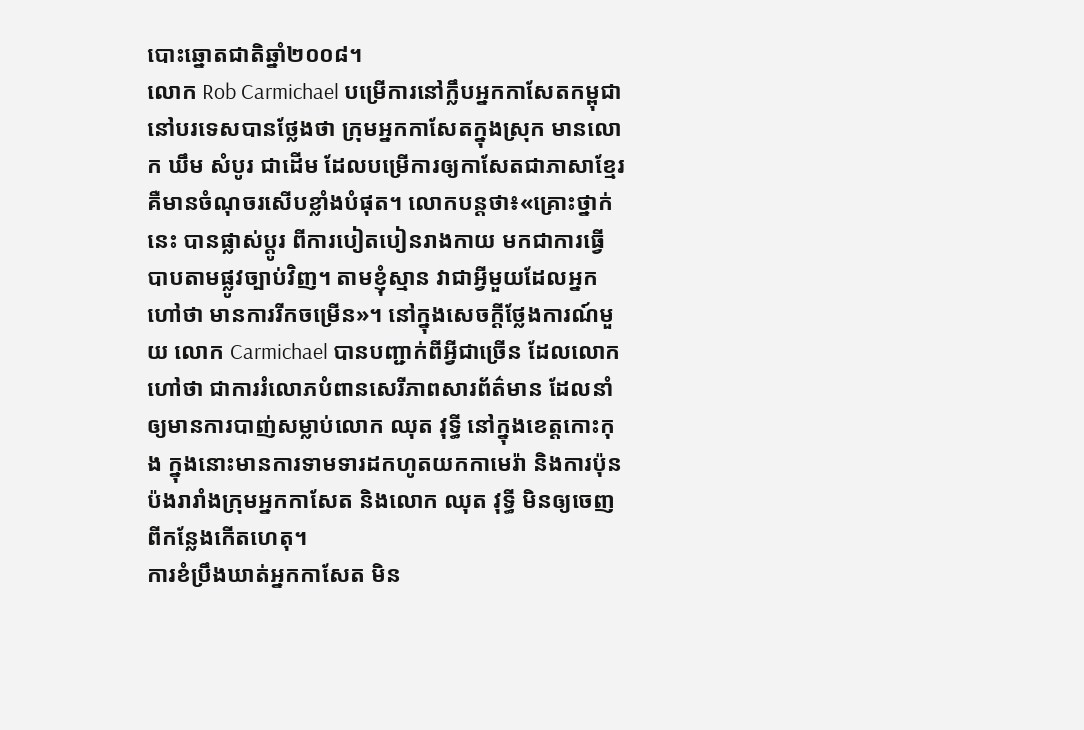បោះឆ្នោតជាតិឆ្នាំ២០០៨។
លោក Rob Carmichael បម្រើការនៅក្លឹបអ្នកកាសែតកម្ពុជា នៅបរទេសបានថ្លែងថា ក្រុមអ្នកកាសែតក្នុងស្រុក មានលោក ឃឹម សំបូរ ជាដើម ដែលបម្រើការឲ្យកាសែតជាភាសាខ្មែរ គឺមានចំណុចរសើបខ្លាំងបំផុត។ លោកបន្តថា៖«គ្រោះថ្នាក់នេះ បានផ្លាស់ប្ដូរ ពីការបៀតបៀនរាងកាយ មកជាការធ្វើបាបតាមផ្លូវច្បាប់វិញ។ តាមខ្ញុំស្មាន វាជាអ្វីមួយដែលអ្នកហៅថា មានការរីកចម្រើន»។ នៅក្នុងសេចក្ដីថ្លែងការណ៍មួយ លោក Carmichael បានបញ្ជាក់ពីអ្វីជាច្រើន ដែលលោកហៅថា ជាការរំលោភបំពានសេរីភាពសារព័ត៌មាន ដែលនាំឲ្យមានការបាញ់សម្លាប់លោក ឈុត វុទ្ធី នៅក្នុងខេត្តកោះកុង ក្នុងនោះមានការទាមទារដកហូតយកកាមេរ៉ា និងការប៉ុនប៉ងរារាំងក្រុមអ្នកកាសែត និងលោក ឈុត វុទ្ធី មិនឲ្យចេញពីកន្លែងកើតហេតុ។
ការខំប្រឹងឃាត់អ្នកកាសែត មិន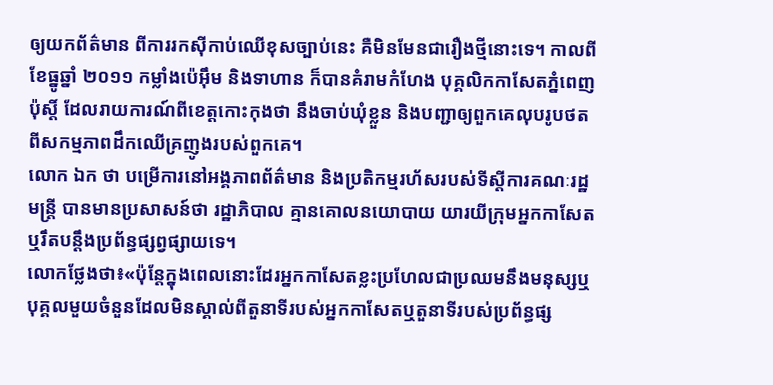ឲ្យយកព័ត៌មាន ពីការរកស៊ីកាប់ឈើខុសច្បាប់នេះ គឺមិនមែនជារឿងថ្មីនោះទេ។ កាលពីខែធ្នូឆ្នាំ ២០១១ កម្លាំងប៉េអ៊ឹម និងទាហាន ក៏បានគំរាមកំហែង បុគ្គលិកកាសែតភ្នំពេញ ប៉ុស្តិ៍ ដែលរាយការណ៍ពីខេត្តកោះកុងថា នឹងចាប់ឃុំខ្លួន និងបញ្ជាឲ្យពួកគេលុបរូបថត ពីសកម្មភាពដឹកឈើគ្រញូងរបស់ពួកគេ។
លោក ឯក ថា បម្រើការនៅអង្គភាពព័ត៌មាន និងប្រតិកម្មរហ័សរបស់ទីស្តីការគណៈរដ្ឋមន្ត្រី បានមានប្រសាសន៍ថា រដ្ឋាភិបាល គ្មានគោលនយោបាយ យារយីក្រុមអ្នកកាសែត ឬរឹតបន្តឹងប្រព័ន្ធផ្សព្វផ្សាយទេ។
លោកថ្លែងថា៖«ប៉ុន្តែក្នុងពេលនោះដែរអ្នកកាសែតខ្លះប្រហែលជាប្រឈមនឹងមនុស្សឬបុគ្គលមួយចំនួនដែលមិនស្គាល់ពីតួនាទីរបស់អ្នកកាសែតឬតួនាទីរបស់ប្រព័ន្ធផ្ស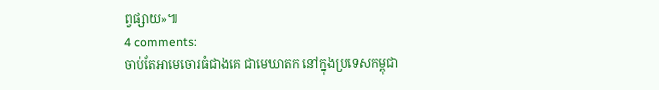ព្វផ្សាយ»៕
4 comments:
ចាប់តែអាមេចោរធំជាងគេ ជាមេឃាតក នៅក្នុងប្រទេសកម្ពុជា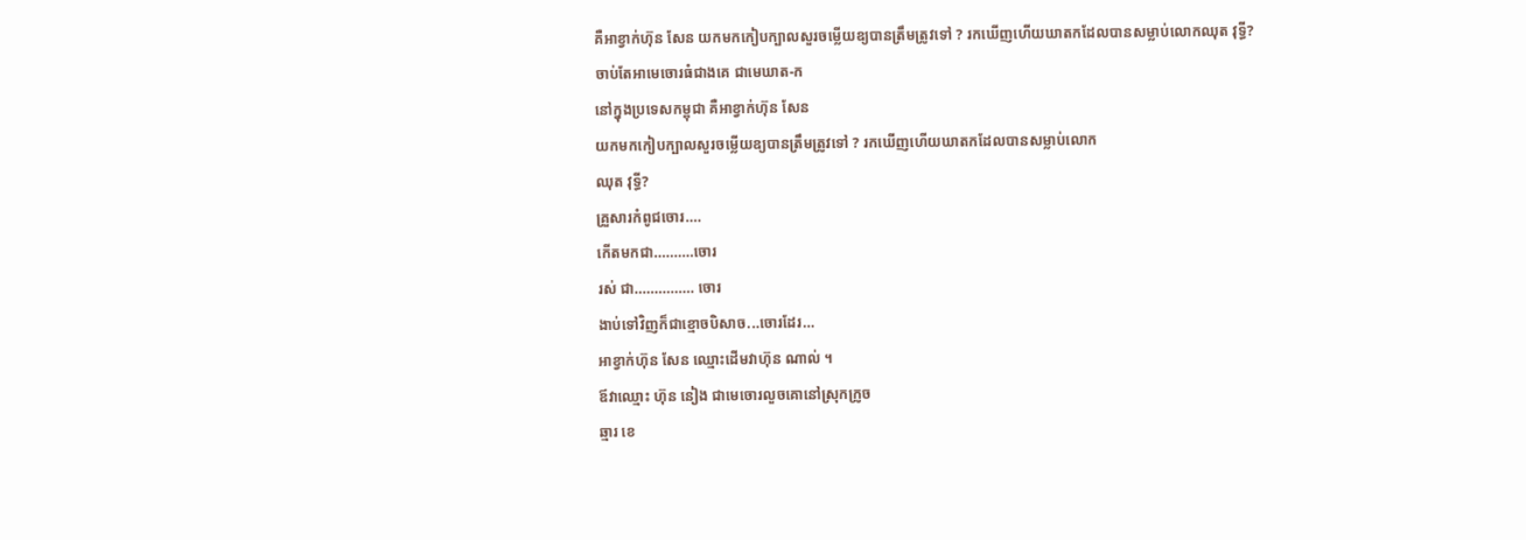គឺអាខ្វាក់ហ៊ុន សែន យកមកកៀបក្បាលសួរចម្លើយឧ្យបានត្រឹមត្រូវទៅ ? រកឃើញហើយឃាតកដែលបានសម្លាប់លោកឈុត វុទ្ធី?
ចាប់តែអាមេចោរធំជាងគេ ជាមេឃាត-ក
នៅក្នុងប្រទេសកម្ពុជា គឺអាខ្វាក់ហ៊ុន សែន
យកមកកៀបក្បាលសួរចម្លើយឧ្យបានត្រឹមត្រូវទៅ ? រកឃើញហើយឃាតកដែលបានសម្លាប់លោក
ឈុត វុទ្ធី?
គ្រួសារកំពូជចោរ....
កើតមកជា..........ចោរ
រស់ ជា............... ចោរ
ងាប់ទៅវិញក៏ជាខ្មោចបិសាច...ចោរដែរ...
អាខ្វាក់ហ៊ុន សែន ឈ្មោះដើមវាហ៊ុន ណាល់ ។
ឪវាឈ្មោះ ហ៊ុន នៀង ជាមេចោរលួចគោនៅស្រុកក្រូច
ឆ្មារ ខេ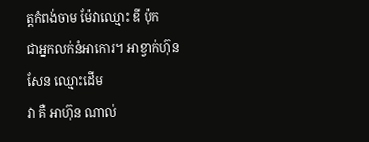ត្តកំពង់ចាម ម៉ែវាឈ្មោះ ឌី ប៉ុក
ជាអ្នកលក់នំអាកោរ។ អាខ្វាក់ហ៊ុន សែន ឈ្មោះដើម
វា គឺ អាហ៊ុន ណាល់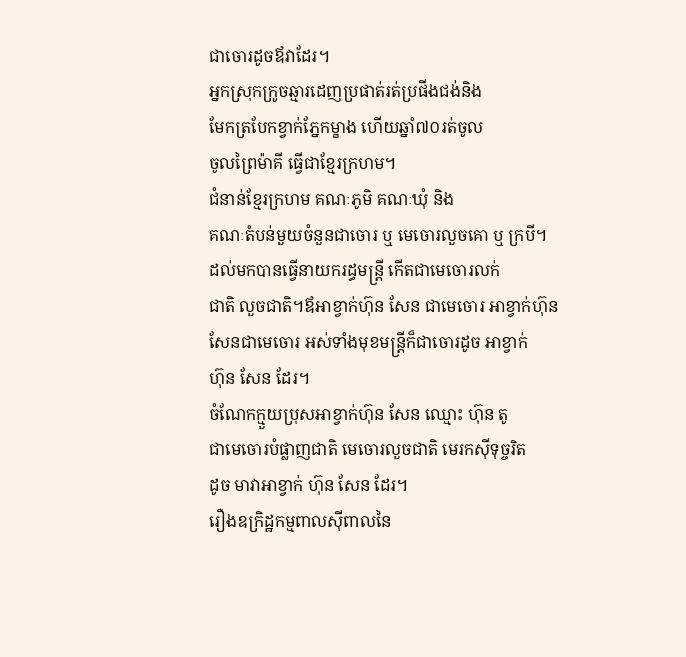ជាចោរដូចឪវាដែរ។
អ្នកស្រុកក្រូចឆ្មារដេញប្រផាត់រត់ប្រផីងជង់និង
មែកត្របែកខ្វាក់ភ្នែកម្ខាង ហើយឆ្នាំ៧០រត់ចូល
ចូលព្រៃម៉ាគី ធ្វើជាខ្មែរក្រហម។
ជំនាន់ខ្មែរក្រហម គណៈភូមិ គណៈឃុំ និង
គណៈតំបន់មួយចំនួនជាចោរ ឬ មេចោរលួចគោ ឬ ក្របី។
ដល់មកបានធ្វើនាយករដ្ធមន្ត្រី កើតជាមេចោរលក់
ជាតិ លួចជាតិ។ឪអាខ្វាក់ហ៊ុន សែន ជាមេចោរ អាខ្វាក់ហ៊ុន
សែនជាមេចោរ អស់ទាំងមុខមន្រ្តីក៏ជាចោរដូច អាខ្វាក់
ហ៊ុន សែន ដែរ។
ចំណែកក្មួយប្រុសអាខ្វាក់ហ៊ុន សែន ឈ្មោះ ហ៊ុន តូ
ជាមេចោរបំផ្លាញជាតិ មេចោរលួចជាតិ មេរកស៊ីទុច្ចរិត
ដូច មាវាអាខ្វាក់ ហ៊ុន សែន ដែរ។
រឿងឧក្រិដ្ឋកម្មពាលស៊ីពាលនៃ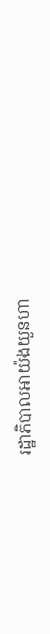រដ្ឋាភិបាលអាយ៉ងយួនហា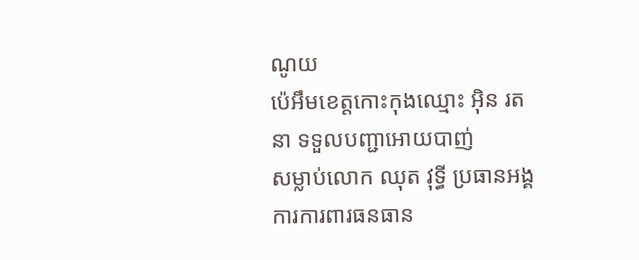ណូយ
ប៉េអឹមខេត្តកោះកុងឈ្មោះ អ៊ិន រតនា ទទួលបញ្ជាអោយបាញ់
សម្លាប់លោក ឈុត វុទ្ធី ប្រធានអង្គការការពារធនធាន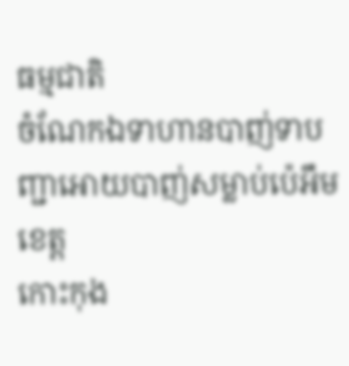ធម្មជាតិ
ចំណែកឯទាហានបាញ់ទាបញ្ជាអោយបាញ់សម្លាប់ប៉េអឹមខេត្ត
កោះកុង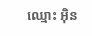ឈ្មោះ អ៊ិន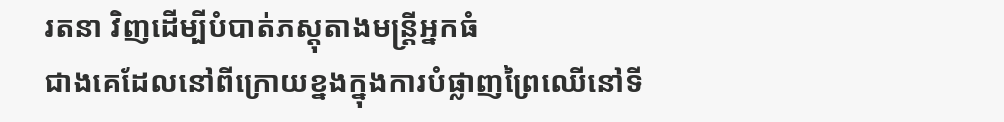រតនា វិញដើម្បីបំបាត់ភស្ដុតាងមន្រ្តីអ្នកធំ
ជាងគេដែលនៅពីក្រោយខ្នងក្នុងការបំផ្លាញព្រៃឈើនៅទី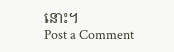នោះ។
Post a Comment